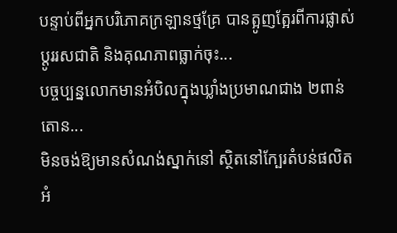បន្ទាប់ពីអ្នកបរិភោគក្រឡានថ្មគ្រែ បានត្អូញត្អែរពីការផ្លាស់ប្ដូររសជាតិ និងគុណភាពធ្លាក់ចុះ...
បច្ចប្បន្នលោកមានអំបិលក្នុងឃ្លាំងប្រមាណជាង ២ពាន់តោន...
មិនចង់ឱ្យមានសំណង់ស្នាក់នៅ ស្ថិតនៅក្បែរតំបន់ផលិតអំ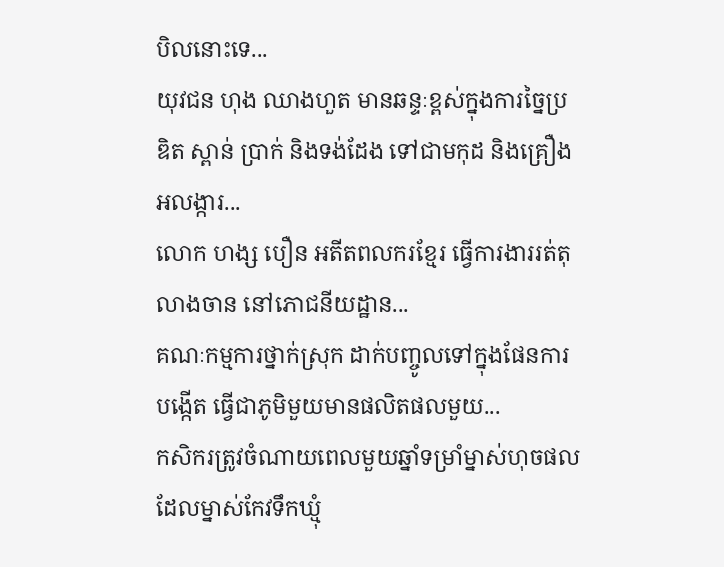បិលនោះទេ...
យុវជន ហុង ឈាងហួត មានឆន្ទៈខ្ពស់ក្នុងការច្នៃប្រឌិត ស្ពាន់ ប្រាក់ និងទង់ដែង ទៅជាមកុដ និងគ្រឿងអលង្ការ...
លោក ហង្ស បឿន អតីតពលករខ្មែរ ធ្វើការងាររត់តុ លាងចាន នៅភោជនីយដ្ឋាន...
គណៈកម្មការថ្នាក់ស្រុក ដាក់បញ្ចូលទៅក្នុងផែនការបង្កើត ធ្វើជាភូមិមួយមានផលិតផលមួយ...
កសិករត្រូវចំណាយពេលមួយឆ្នាំទម្រាំម្នាស់ហុចផល ដែលម្នាស់កែវទឹកឃ្មុំ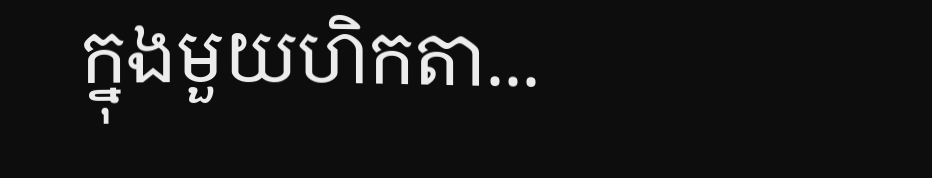ក្នុងមួយហិកតា...